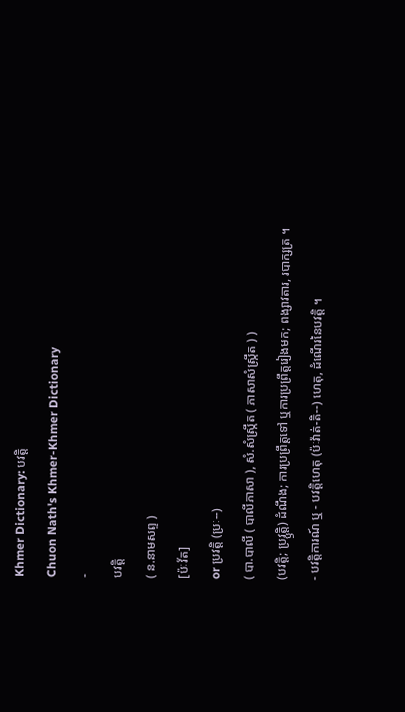Khmer Dictionary: បវត្តិ
Chuon Nath's Khmer-Khmer Dictionary
-
បវត្តិ
( ន.នាមសព្ទ )
[ប៉ៈវ័ត]
or ប្រវត្តិ (ប្រៈ--)
( បា.បាលី ( បាលីភាសា ), សំ.សំស្រ្កឹត ( ភាសាសំស្រ្កឹត ) )
(បវត្តិ; ប្រវ្ឫត្តិ) ដំណឹង; ការប្រព្រឹត្តទៅ ឬការប្រព្រឹត្តរៀងមក; ពង្សាវតារ, របាក្សត្រ ។
- បវត្តិការណ៍ ឬ - បវត្តិហេតុ (ប៉ៈវ៉ាត់-តិ--) ហេតុ, ដំណើរនៃបវត្តិ ។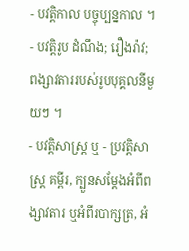- បវត្តិកាល បច្ចុប្បន្នកាល ។
- បវត្តិរូប ដំណឹង; រឿងរ៉ាវ; ពង្សាវតាររបស់រូបបុគ្គលនីមួយៗ ។
- បវត្តិសាស្ត្រ ឬ - ប្រវត្តិសាស្ត្រ គម្ពីរ, ក្បួនសម្ដែងអំពីពង្សាវតារ ឬអំពីរបាក្សត្រ, អំ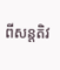ពីសន្តតិវ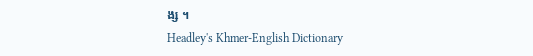ង្ស ។
Headley's Khmer-English Dictionary